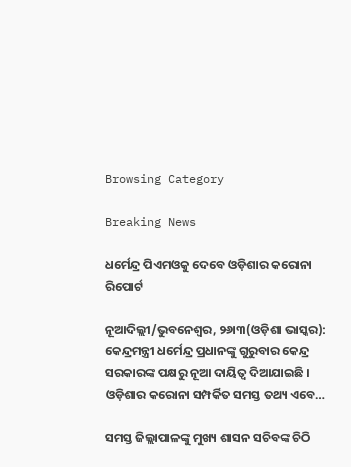Browsing Category

Breaking News

ଧର୍ମେନ୍ଦ୍ର ପିଏମଓକୁ ଦେବେ ଓଡ଼ିଶାର କରୋନା ରିପୋର୍ଟ

ନୂଆଦିଲ୍ଲୀ/ଭୁବନେଶ୍ୱର, ୨୬ା୩(ଓଡ଼ିଶା ଭାସ୍କର): କେନ୍ଦ୍ରମନ୍ତ୍ରୀ ଧର୍ମେନ୍ଦ୍ର ପ୍ରଧାନଙ୍କୁ ଗୁରୁବାର କେନ୍ଦ୍ର ସରକାରଙ୍କ ପକ୍ଷରୁ ନୂଆ ଦାୟିତ୍ୱ ଦିଆଯାଇଛି । ଓଡ଼ିଶାର କରୋନା ସମ୍ପର୍କିତ ସମସ୍ତ ତଥ୍ୟ ଏବେ…

ସମସ୍ତ ଜିଲ୍ଲାପାଳଙ୍କୁ ମୁଖ୍ୟ ଶାସନ ସଚିବଙ୍କ ଚିଠି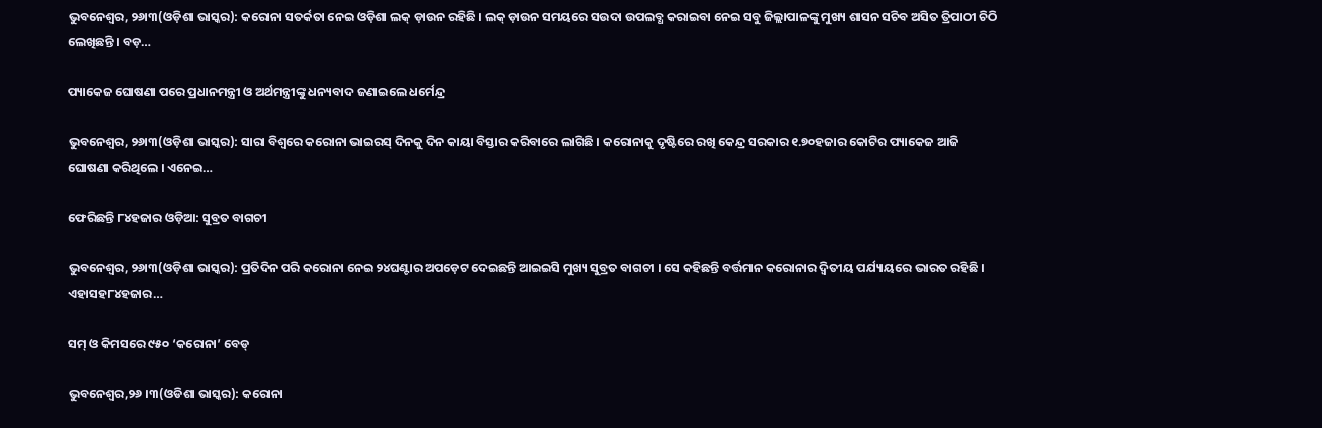ଭୁବନେଶ୍ୱର, ୨୬ା୩(ଓଡ଼ିଶା ଭାସ୍କର): କରୋନା ସତର୍କତା ନେଇ ଓଡ଼ିଶା ଲକ୍ ଡ଼ାଉନ ରହିଛି । ଲକ୍ ଡ଼ାଉନ ସମୟରେ ସଉଦା ଉପଲବ୍ଧ କରାଇବା ନେଇ ସବୁ ଜିଲ୍ଲାପାଳଙ୍କୁ ମୁଖ୍ୟ ଶାସନ ସଚିବ ଅସିତ ତ୍ରିପାଠୀ ଚିଠି ଲେଖିଛନ୍ତି । ବଡ଼…

ପ୍ୟାକେଜ ଘୋଷଣା ପରେ ପ୍ରଧାନମନ୍ତ୍ରୀ ଓ ଅର୍ଥମନ୍ତ୍ରୀଙ୍କୁ ଧନ୍ୟବାଦ ଜଣାଇଲେ ଧର୍ମେନ୍ଦ୍ର

ଭୁବନେଶ୍ୱର, ୨୬ା୩(ଓଡ଼ିଶା ଭାସ୍କର): ସାରା ବିଶ୍ୱରେ କରୋନା ଭାଇରସ୍ ଦିନକୁ ଦିନ କାୟା ବିସ୍ତାର କରିବାରେ ଲାଗିଛି । କରୋନାକୁ ଦୃଷ୍ଟିରେ ରଖି କେନ୍ଦ୍ର ସରକାର ୧.୭୦ହଜାର କୋଟିର ପ୍ୟାକେଜ ଆଜି ଘୋଷଣା କରିଥିଲେ । ଏନେଇ…

ଫେରିଛନ୍ତି ୮୪ହଜାର ଓଡ଼ିଆ: ସୁବ୍ରତ ବାଗଚୀ

ଭୁବନେଶ୍ୱର, ୨୬ା୩(ଓଡ଼ିଶା ଭାସ୍କର): ପ୍ରତିଦିନ ପରି କରୋନା ନେଇ ୨୪ଘଣ୍ଟାର ଅପଡ଼େଟ ଦେଇଛନ୍ତି ଆଇଇସି ମୁଖ୍ୟ ସୁବ୍ରତ ବାଗଚୀ । ସେ କହିଛନ୍ତି ବର୍ତ୍ତମାନ କରୋନାର ଦ୍ୱିତୀୟ ପର୍ଯ୍ୟାୟରେ ଭାରତ ରହିଛି । ଏହାସହ୮୪ହଜାର…

ସମ୍ ଓ କିମସରେ ୯୫୦ ‘କରୋନା’ ବେଡ୍

ଭୁବନେଶ୍ୱର,୨୬ ।୩(ଓଡିଶା ଭାସ୍କର): କରୋନା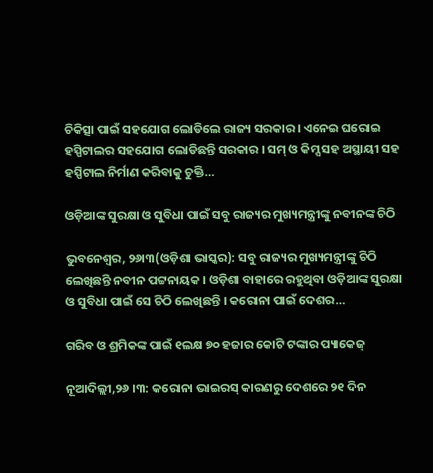ଚିକିତ୍ସା ପାଇଁ ସହଯୋଗ ଲୋଡିଲେ ରାଜ୍ୟ ସରକାର । ଏନେଇ ଘରୋଇ ହସ୍ପିଟାଲର ସହଯୋଗ ଲୋଡିଛନ୍ତି ସରକାର । ସମ୍ ଓ କିମ୍ସ ସହ ଅସ୍ଥାୟୀ ସହ ହସ୍ପିଟାଲ ନିର୍ମାଣ କରିବାକୁ ଚୁକ୍ତି…

ଓଡ଼ିଆଙ୍କ ସୁରକ୍ଷା ଓ ସୁବିଧା ପାଇଁ ସବୁ ରାଜ୍ୟର ମୁଖ୍ୟମନ୍ତ୍ରୀଙ୍କୁ ନବୀନଙ୍କ ଚିଠି

ଭୁବନେଶ୍ୱର, ୨୬ା୩(ଓଡ଼ିଶା ଭାସ୍କର): ସବୁ ରାଜ୍ୟର ମୁଖ୍ୟମନ୍ତ୍ରୀଙ୍କୁ ଚିଠି ଲେଖିଛନ୍ତି ନବୀନ ପଟ୍ଟନାୟକ । ଓଡ଼ିଶା ବାହାରେ ରହୁଥିବା ଓଡ଼ିଆଙ୍କ ସୁରକ୍ଷା ଓ ସୁବିଧା ପାଇଁ ସେ ଚିଠି ଲେଖିଛନ୍ତି । କରୋନା ପାଇଁ ଦେଶର…

ଗରିବ ଓ ଶ୍ରମିକଙ୍କ ପାଇଁ ୧ଲକ୍ଷ ୭୦ ହଜାର କୋଟି ଟଙ୍କାର ପ୍ୟାକେଜ୍

ନୂଆଦିଲ୍ଲୀ,୨୬ ।୩: କରୋନା ଭାଇରସ୍ କାରଣରୁ ଦେଶରେ ୨୧ ଦିନ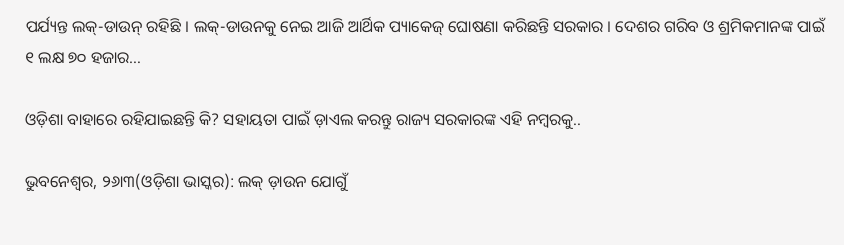ପର୍ଯ୍ୟନ୍ତ ଲକ୍-ଡାଉନ୍ ରହିଛି । ଲକ୍-ଡାଉନକୁ ନେଇ ଆଜି ଆର୍ଥିକ ପ୍ୟାକେଜ୍ ଘୋଷଣା କରିଛନ୍ତି ସରକାର । ଦେଶର ଗରିବ ଓ ଶ୍ରମିକମାନଙ୍କ ପାଇଁ ୧ ଲକ୍ଷ ୭୦ ହଜାର…

ଓଡ଼ିଶା ବାହାରେ ରହିଯାଇଛନ୍ତି କି? ସହାୟତା ପାଇଁ ଡ଼ାଏଲ କରନ୍ତୁ ରାଜ୍ୟ ସରକାରଙ୍କ ଏହି ନମ୍ବରକୁ..

ଭୁବନେଶ୍ୱର, ୨୬ା୩(ଓଡ଼ିଶା ଭାସ୍କର): ଲକ୍ ଡ଼ାଉନ ଯୋଗୁଁ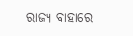ରାଜ୍ୟ ବାହାରେ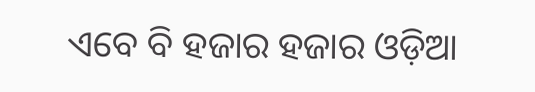ଏବେ ବି ହଜାର ହଜାର ଓଡ଼ିଆ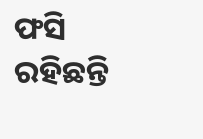ଫସି ରହିଛନ୍ତି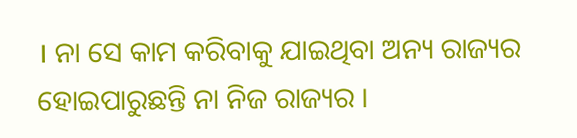। ନା ସେ କାମ କରିବାକୁ ଯାଇଥିବା ଅନ୍ୟ ରାଜ୍ୟର ହୋଇପାରୁଛନ୍ତି ନା ନିଜ ରାଜ୍ୟର ।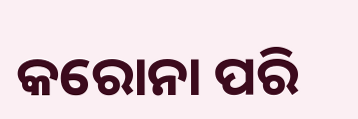କରୋନା ପରି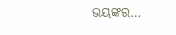ଭୟଙ୍କର…